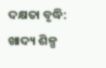ଦକ୍ଷତା ବୃଦ୍ଧି: ଖାଦ୍ୟ ଶିଳ୍ପ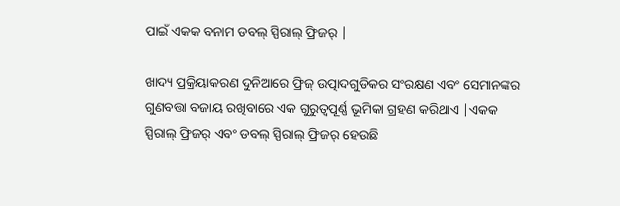ପାଇଁ ଏକକ ବନାମ ଡବଲ୍ ସ୍ପିରାଲ୍ ଫ୍ରିଜର୍ |

ଖାଦ୍ୟ ପ୍ରକ୍ରିୟାକରଣ ଦୁନିଆରେ ଫ୍ରିଜ୍ ଉତ୍ପାଦଗୁଡିକର ସଂରକ୍ଷଣ ଏବଂ ସେମାନଙ୍କର ଗୁଣବତ୍ତା ବଜାୟ ରଖିବାରେ ଏକ ଗୁରୁତ୍ୱପୂର୍ଣ୍ଣ ଭୂମିକା ଗ୍ରହଣ କରିଥାଏ |ଏକକ ସ୍ପିରାଲ୍ ଫ୍ରିଜର୍ ଏବଂ ଡବଲ୍ ସ୍ପିରାଲ୍ ଫ୍ରିଜର୍ ହେଉଛି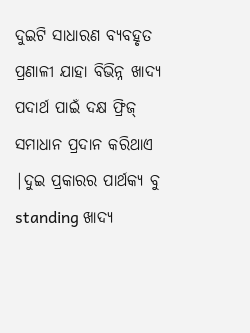ଦୁଇଟି ସାଧାରଣ ବ୍ୟବହୃତ ପ୍ରଣାଳୀ ଯାହା ବିଭିନ୍ନ ଖାଦ୍ୟ ପଦାର୍ଥ ପାଇଁ ଦକ୍ଷ ଫ୍ରିଜ୍ ସମାଧାନ ପ୍ରଦାନ କରିଥାଏ |ଦୁଇ ପ୍ରକାରର ପାର୍ଥକ୍ୟ ବୁ standing ଖାଦ୍ୟ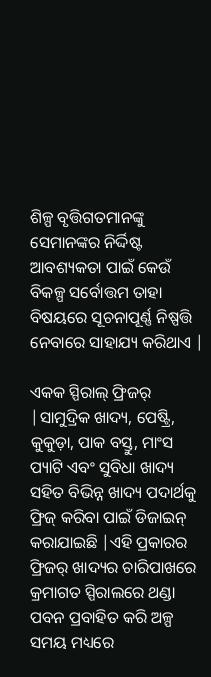ଶିଳ୍ପ ବୃତ୍ତିଗତମାନଙ୍କୁ ସେମାନଙ୍କର ନିର୍ଦ୍ଦିଷ୍ଟ ଆବଶ୍ୟକତା ପାଇଁ କେଉଁ ବିକଳ୍ପ ସର୍ବୋତ୍ତମ ତାହା ବିଷୟରେ ସୂଚନାପୂର୍ଣ୍ଣ ନିଷ୍ପତ୍ତି ନେବାରେ ସାହାଯ୍ୟ କରିଥାଏ |

ଏକକ ସ୍ପିରାଲ୍ ଫ୍ରିଜର୍ |ସାମୁଦ୍ରିକ ଖାଦ୍ୟ, ପେଷ୍ଟ୍ରି, କୁକୁଡ଼ା, ପାକ ବସ୍ତୁ, ମାଂସ ପ୍ୟାଟି ଏବଂ ସୁବିଧା ଖାଦ୍ୟ ସହିତ ବିଭିନ୍ନ ଖାଦ୍ୟ ପଦାର୍ଥକୁ ଫ୍ରିଜ୍ କରିବା ପାଇଁ ଡିଜାଇନ୍ କରାଯାଇଛି |ଏହି ପ୍ରକାରର ଫ୍ରିଜର୍ ଖାଦ୍ୟର ଚାରିପାଖରେ କ୍ରମାଗତ ସ୍ପିରାଲରେ ଥଣ୍ଡା ପବନ ପ୍ରବାହିତ କରି ଅଳ୍ପ ସମୟ ମଧ୍ୟରେ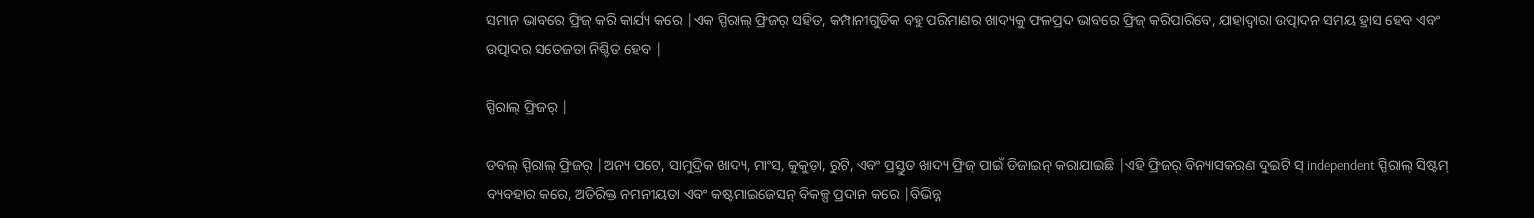ସମାନ ଭାବରେ ଫ୍ରିଜ୍ କରି କାର୍ଯ୍ୟ କରେ |ଏକ ସ୍ପିରାଲ୍ ଫ୍ରିଜର୍ ସହିତ, କମ୍ପାନୀଗୁଡିକ ବହୁ ପରିମାଣର ଖାଦ୍ୟକୁ ଫଳପ୍ରଦ ଭାବରେ ଫ୍ରିଜ୍ କରିପାରିବେ, ଯାହାଦ୍ୱାରା ଉତ୍ପାଦନ ସମୟ ହ୍ରାସ ହେବ ଏବଂ ଉତ୍ପାଦର ସତେଜତା ନିଶ୍ଚିତ ହେବ |

ସ୍ପିରାଲ୍ ଫ୍ରିଜର୍ |

ଡବଲ୍ ସ୍ପିରାଲ୍ ଫ୍ରିଜର୍ |ଅନ୍ୟ ପଟେ, ସାମୁଦ୍ରିକ ଖାଦ୍ୟ, ମାଂସ, କୁକୁଡ଼ା, ରୁଟି, ଏବଂ ପ୍ରସ୍ତୁତ ଖାଦ୍ୟ ଫ୍ରିଜ୍ ପାଇଁ ଡିଜାଇନ୍ କରାଯାଇଛି |ଏହି ଫ୍ରିଜର୍ ବିନ୍ୟାସକରଣ ଦୁଇଟି ସ୍ independent ସ୍ପିରାଲ୍ ସିଷ୍ଟମ୍ ବ୍ୟବହାର କରେ, ଅତିରିକ୍ତ ନମନୀୟତା ଏବଂ କଷ୍ଟମାଇଜେସନ୍ ବିକଳ୍ପ ପ୍ରଦାନ କରେ |ବିଭିନ୍ନ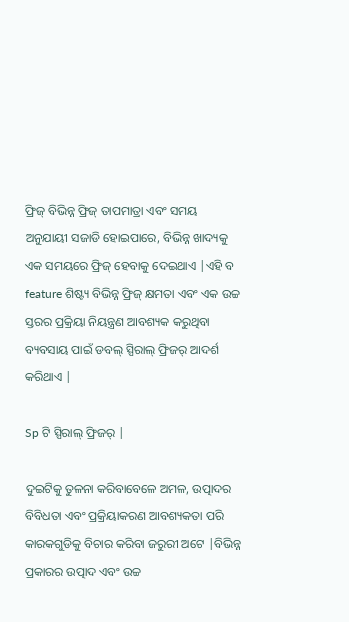ଫ୍ରିଜ୍ ବିଭିନ୍ନ ଫ୍ରିଜ୍ ତାପମାତ୍ରା ଏବଂ ସମୟ ଅନୁଯାୟୀ ସଜାଡି ହୋଇପାରେ, ବିଭିନ୍ନ ଖାଦ୍ୟକୁ ଏକ ସମୟରେ ଫ୍ରିଜ୍ ହେବାକୁ ଦେଇଥାଏ |ଏହି ବ feature ଶିଷ୍ଟ୍ୟ ବିଭିନ୍ନ ଫ୍ରିଜ୍ କ୍ଷମତା ଏବଂ ଏକ ଉଚ୍ଚ ସ୍ତରର ପ୍ରକ୍ରିୟା ନିୟନ୍ତ୍ରଣ ଆବଶ୍ୟକ କରୁଥିବା ବ୍ୟବସାୟ ପାଇଁ ଡବଲ୍ ସ୍ପିରାଲ୍ ଫ୍ରିଜର୍ ଆଦର୍ଶ କରିଥାଏ |

Sp ଟି ସ୍ପିରାଲ୍ ଫ୍ରିଜର୍ |

ଦୁଇଟିକୁ ତୁଳନା କରିବାବେଳେ ଅମଳ, ଉତ୍ପାଦର ବିବିଧତା ଏବଂ ପ୍ରକ୍ରିୟାକରଣ ଆବଶ୍ୟକତା ପରି କାରକଗୁଡିକୁ ବିଚାର କରିବା ଜରୁରୀ ଅଟେ |ବିଭିନ୍ନ ପ୍ରକାରର ଉତ୍ପାଦ ଏବଂ ଉଚ୍ଚ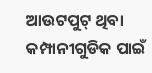ଆଉଟପୁଟ୍ ଥିବା କମ୍ପାନୀଗୁଡିକ ପାଇଁ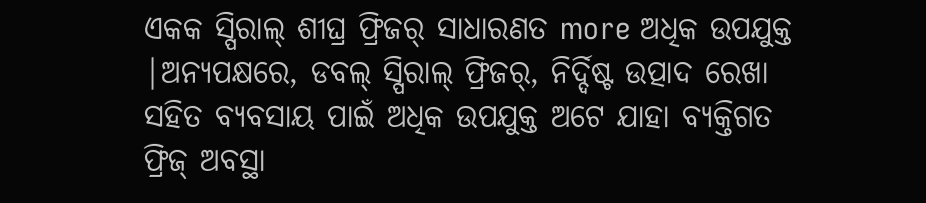ଏକକ ସ୍ପିରାଲ୍ ଶୀଘ୍ର ଫ୍ରିଜର୍ ସାଧାରଣତ more ଅଧିକ ଉପଯୁକ୍ତ |ଅନ୍ୟପକ୍ଷରେ, ଡବଲ୍ ସ୍ପିରାଲ୍ ଫ୍ରିଜର୍, ନିର୍ଦ୍ଦିଷ୍ଟ ଉତ୍ପାଦ ରେଖା ସହିତ ବ୍ୟବସାୟ ପାଇଁ ଅଧିକ ଉପଯୁକ୍ତ ଅଟେ ଯାହା ବ୍ୟକ୍ତିଗତ ଫ୍ରିଜ୍ ଅବସ୍ଥା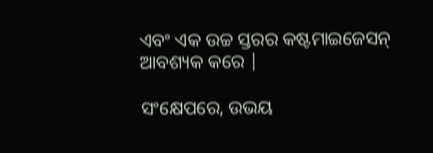ଏବଂ ଏକ ଉଚ୍ଚ ସ୍ତରର କଷ୍ଟମାଇଜେସନ୍ ଆବଶ୍ୟକ କରେ |

ସଂକ୍ଷେପରେ, ଉଭୟ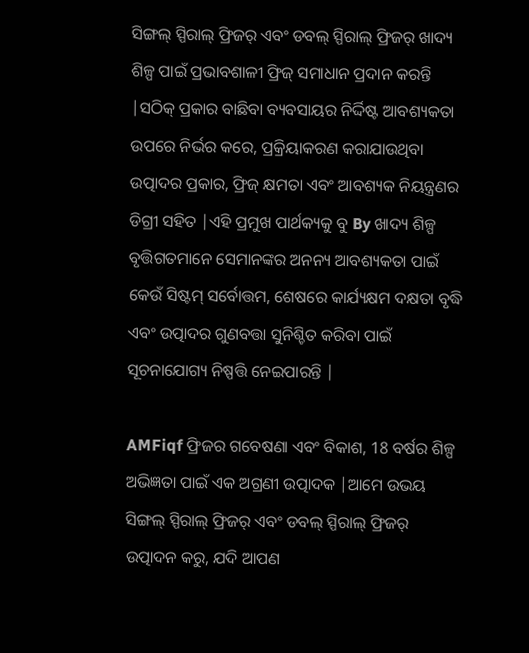ସିଙ୍ଗଲ୍ ସ୍ପିରାଲ୍ ଫ୍ରିଜର୍ ଏବଂ ଡବଲ୍ ସ୍ପିରାଲ୍ ଫ୍ରିଜର୍ ଖାଦ୍ୟ ଶିଳ୍ପ ପାଇଁ ପ୍ରଭାବଶାଳୀ ଫ୍ରିଜ୍ ସମାଧାନ ପ୍ରଦାନ କରନ୍ତି |ସଠିକ୍ ପ୍ରକାର ବାଛିବା ବ୍ୟବସାୟର ନିର୍ଦ୍ଦିଷ୍ଟ ଆବଶ୍ୟକତା ଉପରେ ନିର୍ଭର କରେ, ପ୍ରକ୍ରିୟାକରଣ କରାଯାଉଥିବା ଉତ୍ପାଦର ପ୍ରକାର, ଫ୍ରିଜ୍ କ୍ଷମତା ଏବଂ ଆବଶ୍ୟକ ନିୟନ୍ତ୍ରଣର ଡିଗ୍ରୀ ସହିତ |ଏହି ପ୍ରମୁଖ ପାର୍ଥକ୍ୟକୁ ବୁ By ଖାଦ୍ୟ ଶିଳ୍ପ ବୃତ୍ତିଗତମାନେ ସେମାନଙ୍କର ଅନନ୍ୟ ଆବଶ୍ୟକତା ପାଇଁ କେଉଁ ସିଷ୍ଟମ୍ ସର୍ବୋତ୍ତମ, ଶେଷରେ କାର୍ଯ୍ୟକ୍ଷମ ଦକ୍ଷତା ବୃଦ୍ଧି ଏବଂ ଉତ୍ପାଦର ଗୁଣବତ୍ତା ସୁନିଶ୍ଚିତ କରିବା ପାଇଁ ସୂଚନାଯୋଗ୍ୟ ନିଷ୍ପତ୍ତି ନେଇପାରନ୍ତି |

AMFiqf ଫ୍ରିଜର ଗବେଷଣା ଏବଂ ବିକାଶ, 18 ବର୍ଷର ଶିଳ୍ପ ଅଭିଜ୍ଞତା ପାଇଁ ଏକ ଅଗ୍ରଣୀ ଉତ୍ପାଦକ |ଆମେ ଉଭୟ ସିଙ୍ଗଲ୍ ସ୍ପିରାଲ୍ ଫ୍ରିଜର୍ ଏବଂ ଡବଲ୍ ସ୍ପିରାଲ୍ ଫ୍ରିଜର୍ ଉତ୍ପାଦନ କରୁ, ଯଦି ଆପଣ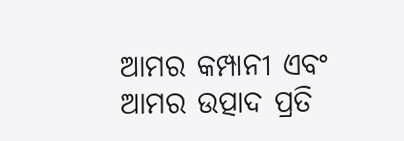ଆମର କମ୍ପାନୀ ଏବଂ ଆମର ଉତ୍ପାଦ ପ୍ରତି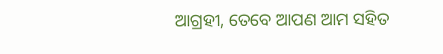ଆଗ୍ରହୀ, ତେବେ ଆପଣ ଆମ ସହିତ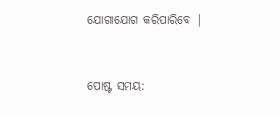ଯୋଗାଯୋଗ କରିପାରିବେ |


ପୋଷ୍ଟ ସମୟ: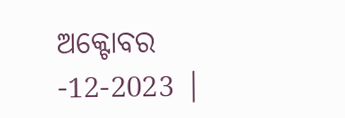ଅକ୍ଟୋବର -12-2023 |